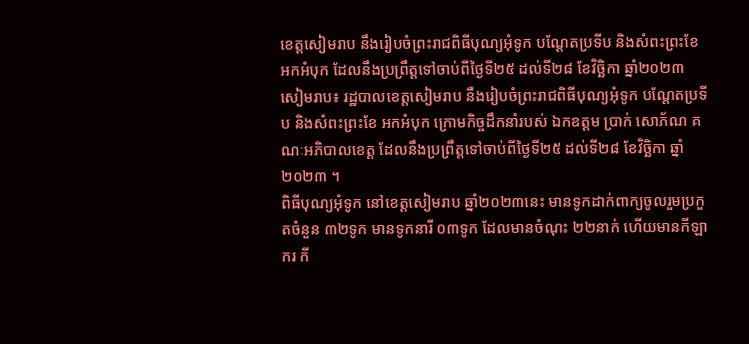ខេត្តសៀមរាប នឹងរៀបចំព្រះរាជពិធីបុណ្យអុំទូក បណ្តែតប្រទីប និងសំពះព្រះខែ អកអំបុក ដែលនឹងប្រព្រឹត្តទៅចាប់ពីថ្ងៃទី២៥ ដល់ទី២៨ ខែវិច្ឆិកា ឆ្នាំ២០២៣
សៀមរាប៖ រដ្ឋបាលខេត្តសៀមរាប នឹងរៀបចំព្រះរាជពិធីបុណ្យអុំទូក បណ្តែតប្រទីប និងសំពះព្រះខែ អកអំបុក ក្រោមកិច្ចដឹកនាំរបស់ ឯកឧត្តម ប្រាក់ សោភ័ណ គណៈអភិបាលខេត្ត ដែលនឹងប្រព្រឹត្តទៅចាប់ពីថ្ងៃទី២៥ ដល់ទី២៨ ខែវិច្ឆិកា ឆ្នាំ២០២៣ ។
ពិធីបុណ្យអុំទូក នៅខេត្តសៀមរាប ឆ្នាំ២០២៣នេះ មានទូកដាក់ពាក្យចូលរួមប្រកួតចំនួន ៣២ទូក មានទូកនារី ០៣ទូក ដែលមានចំណុះ ២២នាក់ ហើយមានកីឡាករ កី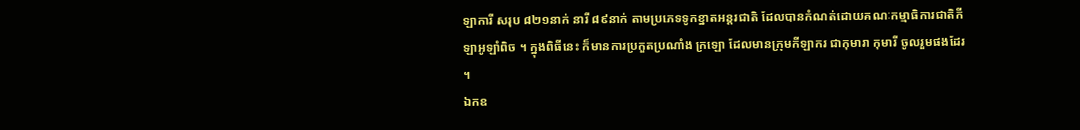ឡាការី សរុប ៨២១នាក់ នារី ៨៩នាក់ តាមប្រភេទទូកខ្នាតអន្តរជាតិ ដែលបានកំណត់ដោយគណៈកម្មាធិការជាតិកីឡាអូឡាំពិច ។ ក្នុងពិធីនេះ ក៏មានការប្រកួតប្រណាំង ក្រឡោ ដែលមានក្រុមកីឡាករ ជាកុមារា កុមារី ចូលរួមផងដែរ ។
ឯកឧ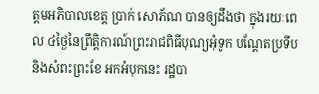ត្តមអភិបាលខេត្ត ប្រាក់ សោភ័ណ បានឲ្យដឹងថា ក្នុងរយៈពេល ៤ថ្ងៃនៃព្រឹត្តិការណ៍ព្រះរាជពិធីបុណ្យអុំទូក បណ្តែតប្រទីប និងសំពះព្រះខែ អកអំបុកនេះ រដ្ឋបា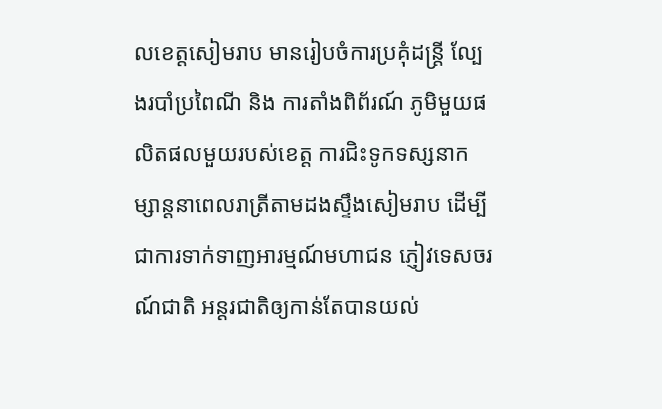លខេត្តសៀមរាប មានរៀបចំការប្រគុំដន្ត្រី ល្បែងរបាំប្រពៃណី និង ការតាំងពិព័រណ៍ ភូមិមួយផលិតផលមួយរបស់ខេត្ត ការជិះទូកទស្សនាកម្សាន្តនាពេលរាត្រីតាមដងស្ទឹងសៀមរាប ដើម្បីជាការទាក់ទាញអារម្មណ៍មហាជន ភ្ញៀវទេសចរណ៍ជាតិ អន្តរជាតិឲ្យកាន់តែបានយល់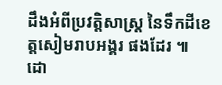ដឹងអំពីប្រវត្តិសាស្ត្រ នៃទឹកដីខេត្តសៀមរាបអង្គរ ផងដែរ ៕
ដោ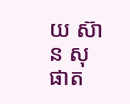យ ស៊ាន សុផាត